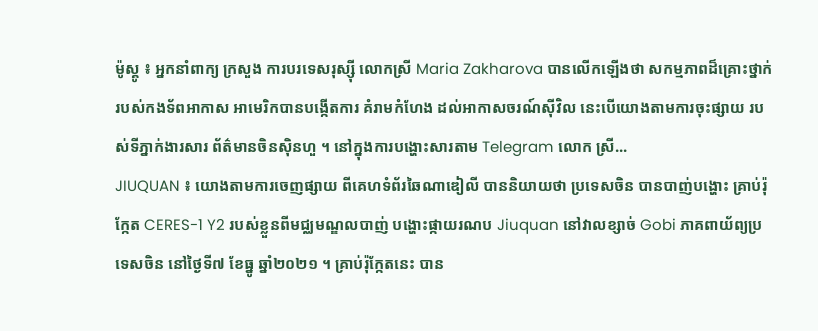ម៉ូស្គូ ៖ អ្នកនាំពាក្យ ក្រសួង ការបរទេសរុស្ស៊ី លោកស្រី Maria Zakharova បានលើកឡើងថា សកម្មភាពដ៏គ្រោះថ្នាក់ របស់កងទ័ពអាកាស អាមេរិកបានបង្កើតការ គំរាមកំហែង ដល់អាកាសចរណ៍ស៊ីវិល នេះបើយោងតាមការចុះផ្សាយ របស់ទីភ្នាក់ងារសារ ព័ត៌មានចិនស៊ិនហួ ។ នៅក្នុងការបង្ហោះសារតាម Telegram លោក ស្រី...
JIUQUAN ៖ យោងតាមការចេញផ្សាយ ពីគេហទំព័រឆៃណាឌៀលី បាននិយាយថា ប្រទេសចិន បានបាញ់បង្ហោះ គ្រាប់រ៉ុក្កែត CERES-1 Y2 របស់ខ្លួនពីមជ្ឈមណ្ឌលបាញ់ បង្ហោះផ្កាយរណប Jiuquan នៅវាលខ្សាច់ Gobi ភាគពាយ័ព្យប្រទេសចិន នៅថ្ងៃទី៧ ខែធ្នូ ឆ្នាំ២០២១ ។ គ្រាប់រ៉ុក្កែតនេះ បាន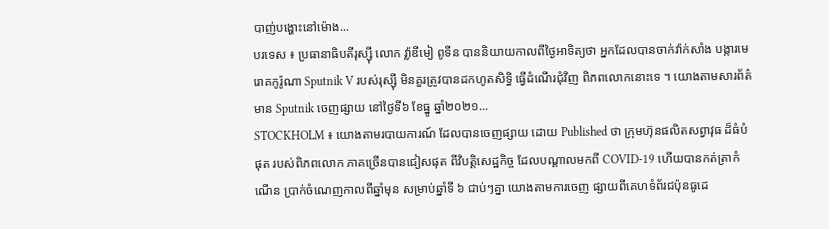បាញ់បង្ហោះនៅម៉ោង...
បរទេស ៖ ប្រធានាធិបតីរុស្ស៊ី លោក វ្ល៉ាឌីមៀ ពូទីន បាននិយាយកាលពីថ្ងៃអាទិត្យថា អ្នកដែលបានចាក់វ៉ាក់សាំង បង្ការមេរោគកូរ៉ូណា Sputnik V របស់រុស្ស៊ី មិនគួរត្រូវបានដកហូតសិទ្ធិ ធ្វើដំណើរជុំវិញ ពិភពលោកនោះទេ ។ យោងតាមសារព័ត៌មាន Sputnik ចេញផ្សាយ នៅថ្ងៃទី៦ ខែធ្នូ ឆ្នាំ២០២១...
STOCKHOLM ៖ យោងតាមរបាយការណ៍ ដែលបានចេញផ្សាយ ដោយ Published ថា ក្រុមហ៊ុនផលិតសព្វាវុធ ដ៏ធំបំផុត របស់ពិភពលោក ភាគច្រើនបានជៀសផុត ពីវិបត្តិសេដ្ឋកិច្ច ដែលបណ្តាលមកពី COVID-19 ហើយបានកត់ត្រាកំណើន ប្រាក់ចំណេញកាលពីឆ្នាំមុន សម្រាប់ឆ្នាំទី ៦ ជាប់ៗគ្នា យោងតាមការចេញ ផ្សាយពីគេហទំព័រជប៉ុនធូដេ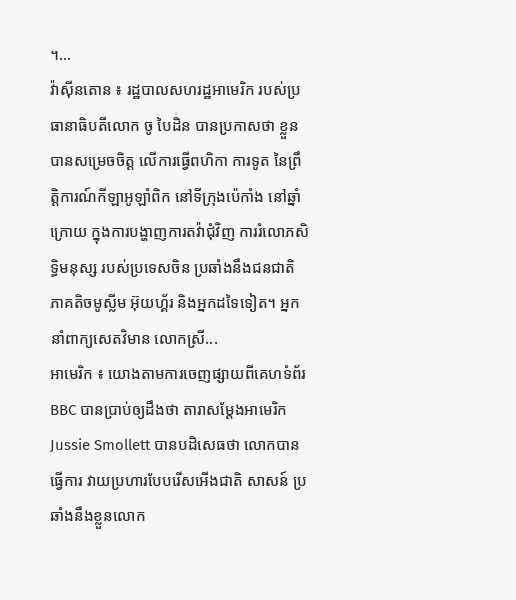។...
វ៉ាស៊ីនតោន ៖ រដ្ឋបាលសហរដ្ឋអាមេរិក របស់ប្រធានាធិបតីលោក ចូ បៃដិន បានប្រកាសថា ខ្លួនបានសម្រេចចិត្ត លើការធ្វើពហិកា ការទូត នៃព្រឹត្តិការណ៍កីឡាអូឡាំពិក នៅទីក្រុងប៉េកាំង នៅឆ្នាំក្រោយ ក្នុងការបង្ហាញការតវ៉ាជុំវិញ ការរំលោភសិទ្ធិមនុស្ស របស់ប្រទេសចិន ប្រឆាំងនឹងជនជាតិ ភាគតិចមូស្លីម អ៊ុយហ្គ័រ និងអ្នកដទៃទៀត។ អ្នកនាំពាក្យសេតវិមាន លោកស្រី...
អាមេរិក ៖ យោងតាមការចេញផ្សាយពីគេហទំព័រ BBC បានប្រាប់ឲ្យដឹងថា តារាសម្ដែងអាមេរិក Jussie Smollett បានបដិសេធថា លោកបានធ្វើការ វាយប្រហារបែបរើសអើងជាតិ សាសន៍ ប្រឆាំងនឹងខ្លួនលោក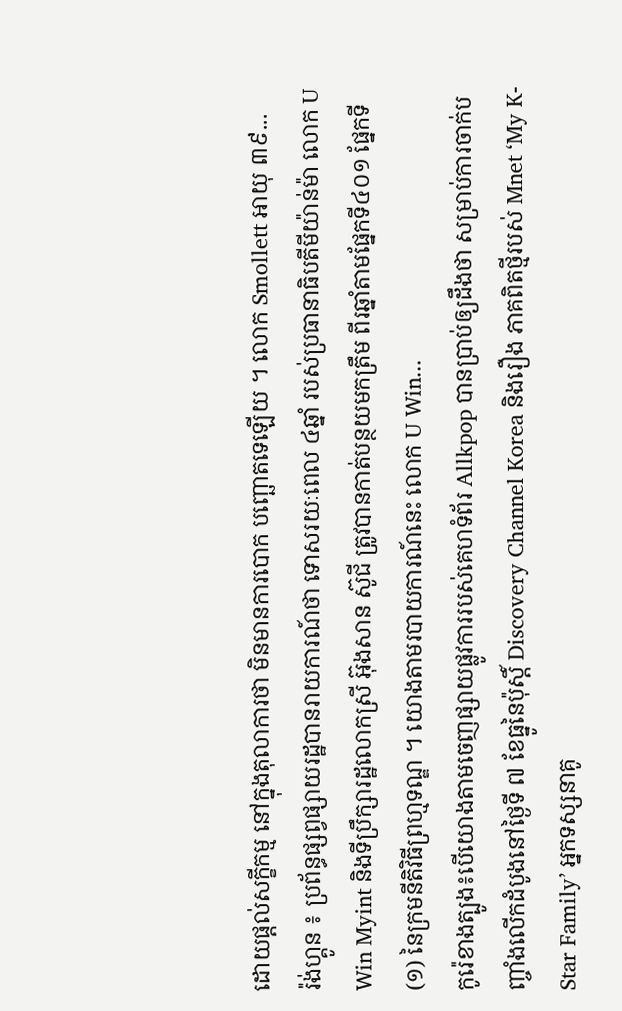ដោយផ្តល់សក្ខីកម្ម នៅក្នុងតុលាការថា មិនមានការបោក បញ្ឆោតទេឡើយ ។ លោក Smollett អាយុ ៣៩...
រ៉ង់ហ្គូន ៖ ប្រព័ន្ធផ្សព្វផ្សាយរដ្ឋបានរាយការណ៍ថា ទោសរយៈពេល ៤ឆ្នាំ របស់ប្រធានាធិបតីមីយ៉ាន់ម៉ា លោក U Win Myint និងទីប្រឹក្សារដ្ឋលោកស្រី អ៊ុងសាន ស៊ូជី ត្រូវបានកាត់បន្ថយមកត្រឹម ពីរឆ្នាំតាមផ្នែកទី៤០១ ផ្នែកទី(១) នៃក្រមនីតិវិធីព្រហ្មទណ្ឌ ។ យោងតាមរបាយការណ៍នេះ លោក U Win...
កូរ៉េខាងត្បូង៖បើយោងតាមចេញផ្សាយផ្លូវការរបស់គេហទំព័រ Allkpop បានប្រាប់ឲ្យដឹងថា សម្រាប់ការចាក់បញ្ចាំងលើកដំបូងនៅថ្ងៃទី ៧ ខែធ្នូនៃប៉ុស្តិ៍ Discovery Channel Korea និងរឿង ភាគពិតថ្មីរបស់ Mnet ‘My K-Star Family’ អ្នកទស្សនាគូ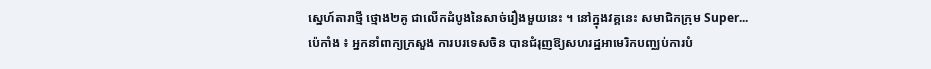ស្នេហ៍តារាថ្មី ថ្មោង២គូ ជាលើកដំបូងនៃសាច់រឿងមួយនេះ ។ នៅក្នុងវគ្គនេះ សមាជិកក្រុម Super...
ប៉េកាំង ៖ អ្នកនាំពាក្យក្រសួង ការបរទេសចិន បានជំរុញឱ្យសហរដ្ឋអាមេរិកបញ្ឈប់ការបំ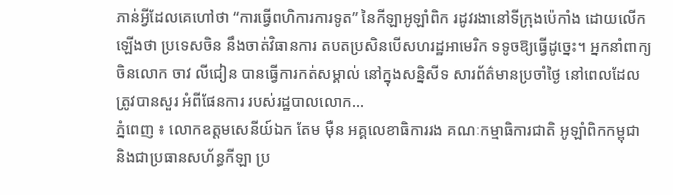ភាន់អ្វីដែលគេហៅថា “ការធ្វើពហិការការទូត” នៃកីឡាអូឡាំពិក រដូវរងានៅទីក្រុងប៉េកាំង ដោយលើកឡើងថា ប្រទេសចិន នឹងចាត់វិធានការ តបតប្រសិនបើសហរដ្ឋអាមេរិក ទទូចឱ្យធ្វើដូច្នេះ។ អ្នកនាំពាក្យចិនលោក ចាវ លីជៀន បានធ្វើការកត់សម្គាល់ នៅក្នុងសន្និសីទ សារព័ត៌មានប្រចាំថ្ងៃ នៅពេលដែលត្រូវបានសួរ អំពីផែនការ របស់រដ្ឋបាលលោក...
ភ្នំពេញ ៖ លោកឧត្តមសេនីយ៍ឯក តែម ម៉ឺន អគ្គលេខាធិការរង គណៈកម្មាធិការជាតិ អូឡាំពិកកម្ពុជា និងជាប្រធានសហ័ន្ធកីឡា ប្រ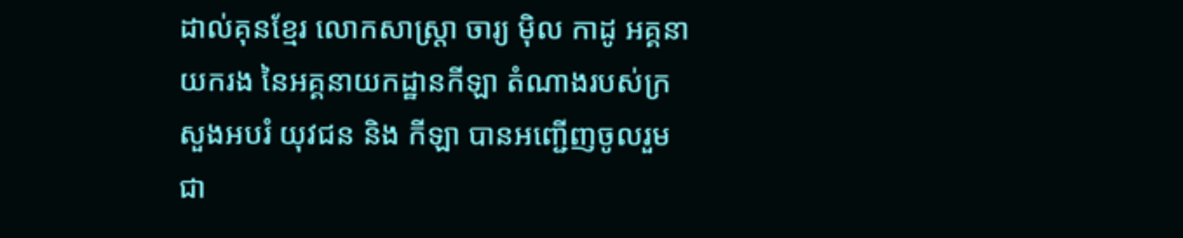ដាល់គុនខ្មែរ លោកសាស្ត្រា ចារ្យ ម៉ិល កាដូ អគ្គនាយករង នៃអគ្គនាយកដ្ឋានកីឡា តំណាងរបស់ក្រសួងអបរំ យុវជន និង កីឡា បានអញ្ជើញចូលរួមជា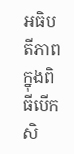អធិបតីភាព ក្នុងពិធីបើកសិ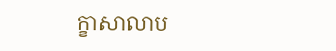ក្ខាសាលាប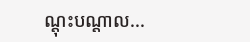ណ្ដុះបណ្ដាល...